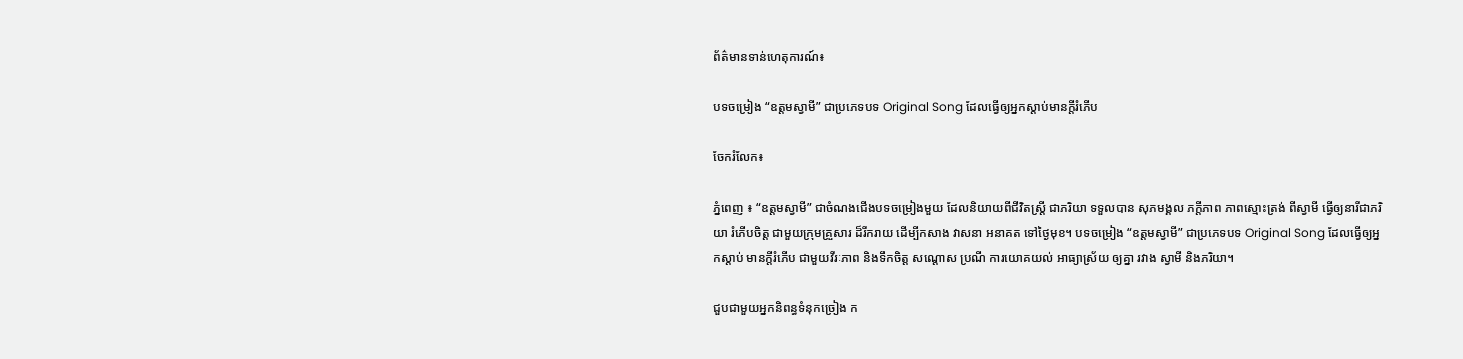ព័ត៌មានទាន់ហេតុការណ៍៖

បទចម្រៀង “ឧត្តមស្វាមី” ជាប្រភេទបទ Original Song ដែលធ្វើឲ្យអ្នកស្តាប់មានក្តីរំភើប

ចែករំលែក៖

ភ្នំពេញ ៖ “ឧត្តមស្វាមី” ជាចំណងជើងបទចម្រៀងមួយ ដែលនិយាយពីជីវិតស្រ្តី ជាភរិយា ទទួលបាន សុភមង្គល ភក្តីភាព ភាពស្មោះត្រង់ ពីស្វាមី ធ្វើឲ្យនារីជាភរិយា រំភើបចិត្ត ជាមួយក្រុមគ្រួសារ ដ៏រីករាយ ដើម្បីកសាង វាសនា អនាគត ទៅថ្ងៃមុខ។ បទចម្រៀង “ឧត្តមស្វាមី” ជាប្រភេទបទ Original Song ដែលធ្វើឲ្យអ្នកស្តាប់ មានក្តីរំភើប ជាមួយវីរៈភាព និងទឹកចិត្ត សណ្តោស ប្រណី ការយោគយល់ អាធ្យាស្រ័យ ឲ្យគ្នា រវាង ស្វាមី និងភរិយា។

ជួបជាមួយអ្នកនិពន្ធទំនុកច្រៀង ក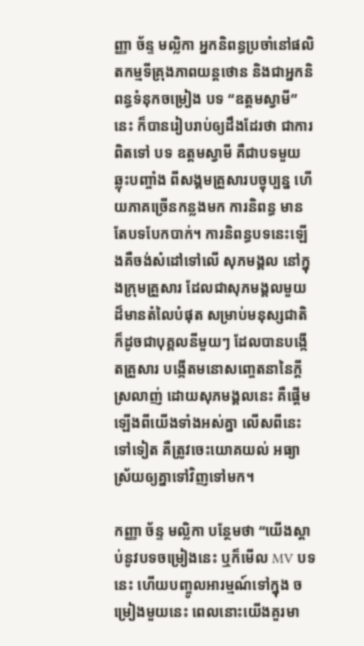ញ្ញា ច័ន្ទ មល្លិកា អ្នកនិពន្ធប្រចាំនៅផលិតកម្មទីគ្រុងភាពយន្តថោន និងជាអ្នកនិពន្ធទំនុកចម្រៀង បទ “ឧត្តមស្វាមី” នេះ ក៏បានរៀបរាប់ឲ្យដឹងដែរថា ជាការពិតទៅ បទ ឧត្តមស្វាមី គឺជាបទមួយឆ្លុះបញ្ចាំង ពីសង្គមគ្រួសារបច្ចុប្បន្ន ហើយភាគច្រើនកន្លងមក ការនិពន្ធ មានតែបទបែកបាក់។ ការនិពន្ធបទនេះឡើងគឺចង់សំដៅទៅលើ សុភមង្គល នៅក្នុងក្រុមគ្រួសារ ដែលជាសុភមង្គលមួយដ៏មានតំលៃបំផុត សម្រាប់មនុស្សជាតិ ក៏ដូចជាបុគ្គលនីមួយៗ ដែលបានបង្កើតគ្រួសារ បង្កើតមនោសញ្ចេតនានៃក្តីស្រលាញ់ ដោយសុភមង្គលនេះ គឺផ្តើមឡើងពីយើងទាំងអស់គ្នា លើសពីនេះទៅទៀត គឺត្រូវចេះយោគយល់ អធ្យាស្រ័យឲ្យគ្នាទៅវិញទៅមក។

កញ្ញា ច័ន្ទ មល្លិកា បន្ថែមថា “យើងស្តាប់នូវបទចម្រៀងនេះ ឬក៏មើល MV បទនេះ ហើយបញ្ចូលអារម្មណ៍ទៅក្នុង ចម្រៀងមួយនេះ ពេលនោះយើងគួរមា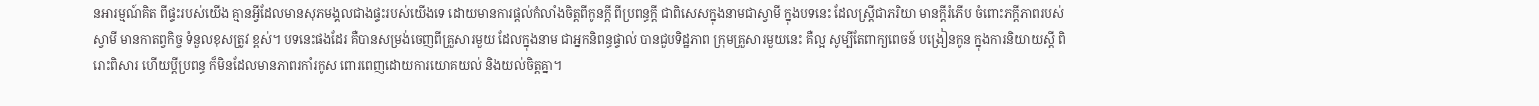នអារម្មណ៍គិត ពីផ្ទះរបស់យើង គ្មានអ្វីដែលមានសុភមង្គលជាងផ្ទះរបស់យើងទេ ដោយមានការផ្តល់កំលាំងចិត្តពីកូនក្តី ពីប្រពន្ធក្តី ជាពិសេសក្នុងនាមជាស្វាមី ក្នុងបទនេះ ដែលស្រ្តីជាភរិយា មានក្តីរំភើប ចំពោះភក្តីភាពរបស់ស្វាមី មានកាតព្វកិច្ច ទំនួលខុសត្រូវ ខ្ពស់។ បទនេះផងដែរ គឺបានសម្រង់ចេញពីគ្រួសារមួយ ដែលក្នុងនាម ជាអ្នកនិពន្ធផ្ទាល់ បានជួបទិដ្ឋភាព ក្រុមគ្រួសារមួយនេះ គឺល្អ សូម្បីតែពាក្យពេចន៍ បង្រៀនកូន ក្នុងការនិយាយស្តី ពិរោះពិសារ ហើយប្តីប្រពន្ធ ក៏មិនដែលមានភាពរកាំរកូស ពោរពេញដោយការយោគយល់ និងយល់ចិត្តគ្នា។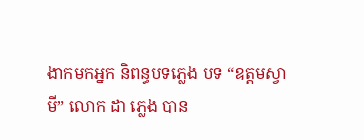ងាកមកអ្នក និពន្ធបទភ្លេង បទ “ឧត្តមស្វាមី” លោក ដា ភ្លេង បាន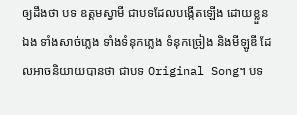ឲ្យដឹងថា បទ ឧត្តមស្វាមី ជាបទដែលបង្កើតឡើង ដោយខ្លួនឯង ទាំងសាច់ភ្លេង ទាំងទំនុកភ្លេង ទំនុកច្រៀង និងមីឡូឌី ដែលអាចនិយាយបានថា ជាបទ Original Song។ បទ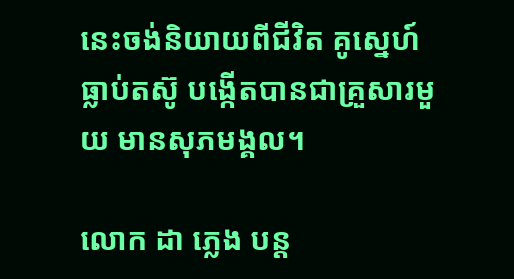នេះចង់និយាយពីជីវិត គូស្នេហ៍ធ្លាប់តស៊ូ បង្កើតបានជាគ្រួសារមួយ មានសុភមង្គល។

លោក ដា ភ្លេង បន្ត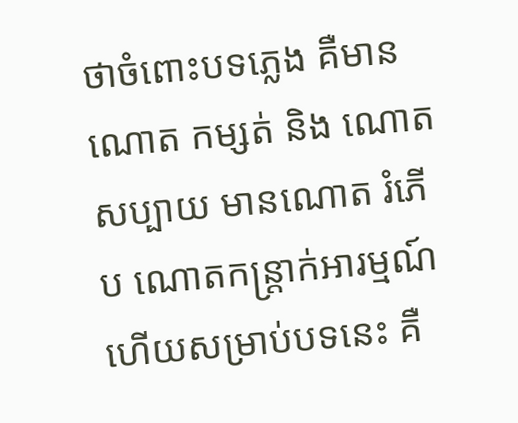ថាចំពោះបទភ្លេង គឺមាន ណោត កម្សត់ និង ណោត សប្បាយ មានណោត រំភើប ណោតកន្រ្តាក់អារម្មណ៍ ហើយសម្រាប់បទនេះ គឺ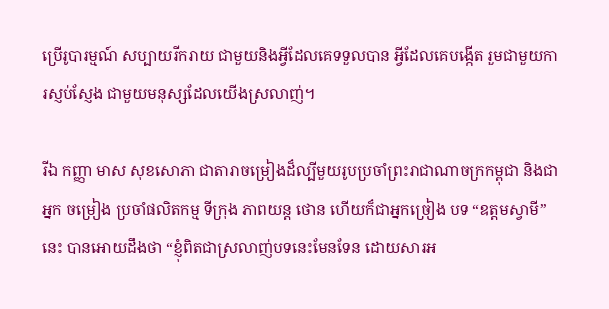ប្រើរូបារម្មណ៍ សប្បាយរីករាយ ជាមួយនិងអ្វីដែលគេទទួលបាន អ្វីដែលគេបង្កើត រួមជាមួយការស្ញប់ស្ញែង ជាមួយមនុស្សដែលយើងស្រលាញ់។

រីឯ កញ្ញា មាស សុខសោភា ជាតារាចម្រៀងដ៏ល្បីមួយរូបប្រចាំព្រះរាជាណាចក្រកម្ពុជា និងជាអ្នក ចម្រៀង ប្រចាំផលិតកម្ម ទីក្រុង ភាពយន្ត ថោន ហើយក៏ជាអ្នកច្រៀង បទ “ឧត្តមស្វាមី” នេះ បានអោយដឹងថា “ខ្ញុំពិតជាស្រលាញ់បទនេះមែនទែន ដោយសារអ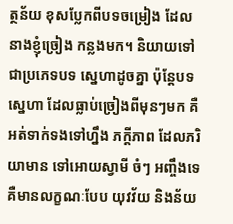ត្ថន័យ ខុសប្លែកពីបទចម្រៀង ដែលនាងខ្ញុំច្រៀង កន្លងមក។ និយាយទៅជាប្រភេទបទ ស្នេហាដូចគ្នា ប៉ុន្តែបទស្នេហា ដែលធ្លាប់ច្រៀងពីមុនៗមក គឺអត់ទាក់ទងទៅហ្នឹង ភក្តីភាព ដែលភរិយាមាន ទៅអោយស្វាមី ចំៗ អញ្ចឹងទេ គឺមានលក្ខណៈបែប យុវវ័យ និងន័យ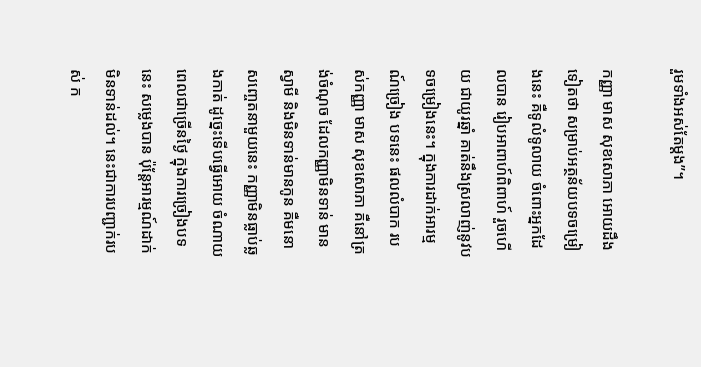រួមទាំងអស់តែម្តង”។

កញ្ញា មាស សុខសោភា អោយដឹងទៀតថា សម្រាប់អត្ថន័យបទចម្រៀងនេះ គឺទូលំទូលាយ ចំពោះអ្នកដែលបាន រៀបអាពាហ៍ពិពាហ៍ រួចហើយ ជាយូរឆ្នាំ គាត់នឹងស្រលាញ់នូវបទចម្រៀងនេះ។ ក្នុងការដាក់អារម្មណ៍ច្រៀង បទនេះ ផលលំបាក របស់កញ្ញា មាស សុខសោភា គឺនៅត្រង់ចំណុច ដែលកញ្ញាមិនទាន់ មានស្វាមី និងមិនទាន់មានកូន គឺមនោសញ្ចេតនាមួយនេះ កញ្ញាមិនធ្លាប់ឆ្លងកាត់ ដូច្នេះទើបធ្វើអោយ ចំណាយពេលជាច្រើនថ្ងៃ ក្នុងការច្រៀងបទនេះ សម្លេងបាន ប៉ុន្តែអារម្មណ៍ដាក់មិនទាន់ដល់។ នេះជាការបញ្ជាក់របស់ ក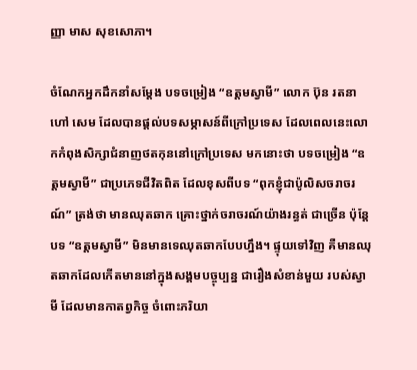ញ្ញា មាស សុខសោភា។

ចំណែកអ្នកដឹកនាំសម្តែង បទចម្រៀង “ឧត្តមស្វាមី” លោក ប៊ុន រតនា ហៅ សេម ដែលបានផ្តល់បទសម្ភាសន៍ពីក្រៅប្រទេស ដែលពេលនេះលោកកំពុងសិក្សាជំនាញថតកុននៅក្រៅប្រទេស មកនោះថា បទចម្រៀង “ឧត្តមស្វាមី” ជាប្រភេទជីវិតពិត ដែលខុសពីបទ “ពុកខ្ញុំជាប៉ូលិសចរាចរណ៍” ត្រង់ថា មានឈុតឆាក គ្រោះថ្នាក់ចរាចរណ៍យ៉ាងរន្ធត់ ជាច្រើន ប៉ុន្តែបទ “ឧត្តមស្វាមី” មិនមានទេឈុតឆាកបែបហ្នឹង។ ផ្ទុយទៅវិញ គឺមានឈុតឆាកដែលកើតមាននៅក្នុងសង្គមបច្ចុប្បន្ន ជារឿងសំខាន់មួយ របស់ស្វាមី ដែលមានកាតព្វកិច្ច ចំពោះភរិយា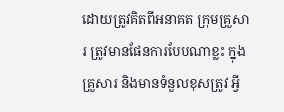ដោយត្រូវគិតពីអនាគត ក្រុមគ្រួសារ ត្រូវមានផែនការបែបណាខ្លះ ក្នុងគ្រួសារ និងមានទំនួលខុសត្រូវ អ្វី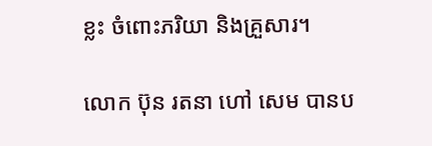ខ្លះ ចំពោះភរិយា និងគ្រួសារ។

លោក ប៊ុន រតនា ហៅ សេម បានប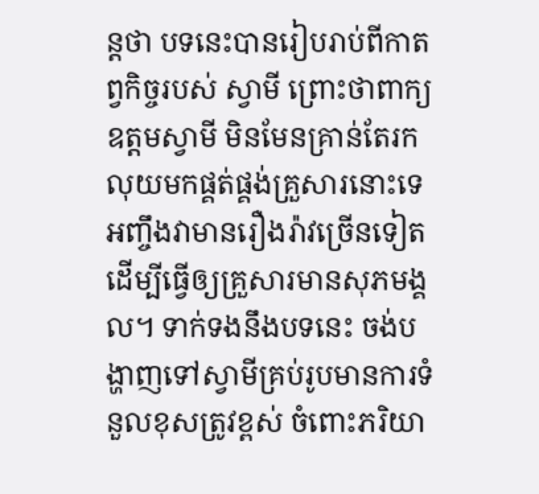ន្តថា បទនេះបានរៀបរាប់ពីកាតព្វកិច្ចរបស់ ស្វាមី ព្រោះថាពាក្យ ឧត្តមស្វាមី មិនមែនគ្រាន់តែរកលុយមកផ្គត់ផ្គង់គ្រួសារនោះទេ អញ្ចឹងវាមានរឿងរ៉ាវច្រើនទៀត ដើម្បីធ្វើឲ្យគ្រួសារមានសុភមង្គល។ ទាក់ទងនឹងបទនេះ ចង់បង្ហាញទៅស្វាមីគ្រប់រូបមានការទំនួលខុសត្រូវខ្ពស់ ចំពោះភរិយា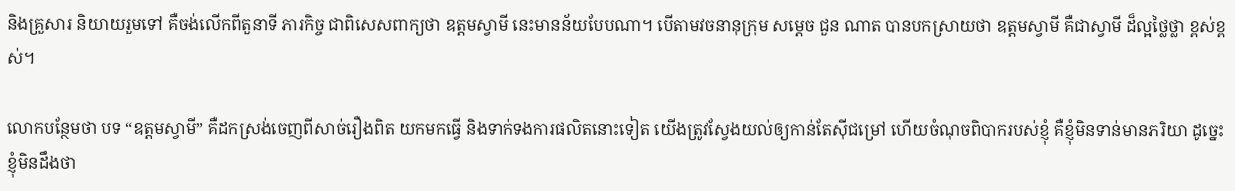និងគ្រួសារ និយាយរួមទៅ គឺចង់លើកពីតួនាទី ភារកិច្ច ជាពិសេសពាក្យថា ឧត្តមស្វាមី នេះមានន័យបែបណា។ បើតាមវចនានុក្រុម សម្តេច ជួន ណាត បានបកស្រាយថា ឧត្តមស្វាមី គឺជាស្វាមី ដ៏ល្អថ្លៃថ្លា ខ្ពស់ខ្ពស់។

លោកបន្ថែមថា បទ “ឧត្តមស្វាមី” គឺដកស្រង់ចេញពីសាច់រឿងពិត យកមកធ្វើ និងទាក់ទងការផលិតនោះទៀត យើងត្រូវស្វែងយល់ឲ្យកាន់តែស៊ីជម្រៅ ហើយចំណុចពិបាករបស់ខ្ញុំ គឺខ្ញុំមិនទាន់មានភរិយា ដូច្នេះខ្ញុំមិនដឹងថា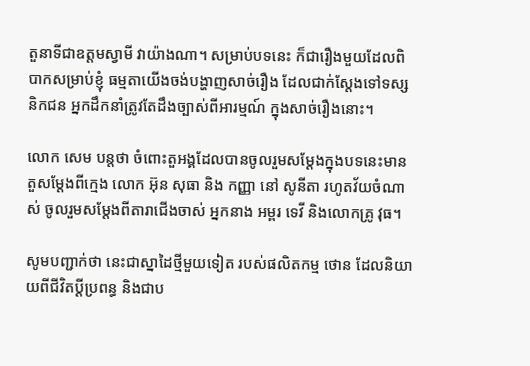តួនាទីជាឧត្តមស្វាមី វាយ៉ាងណា។ សម្រាប់បទនេះ ក៏ជារឿងមួយដែលពិបាកសម្រាប់ខ្ញុំ ធម្មតាយើងចង់បង្ហាញសាច់រឿង ដែលជាក់ស្តែងទៅទស្សនិកជន អ្នកដឹកនាំត្រូវតែដឹងច្បាស់ពីអារម្មណ៍ ក្នុងសាច់រឿងនោះ។

លោក សេម បន្តថា ចំពោះតួអង្គដែលបានចូលរួមសម្តែងក្នុងបទនេះមាន តួសម្តែងពីក្មេង លោក អ៊ុន សុធា និង កញ្ញា នៅ សូនីតា រហូតវ័យចំណាស់ ចូលរួមសម្តែងពីតារាជើងចាស់ អ្នកនាង អម្ពរ ទេវី និងលោកគ្រូ វុធ។

សូមបញ្ជាក់ថា នេះជាស្នាដៃថ្មីមួយទៀត របស់ផលិតកម្ម ថោន ដែលនិយាយពីជីវិតប្តីប្រពន្ធ និងជាប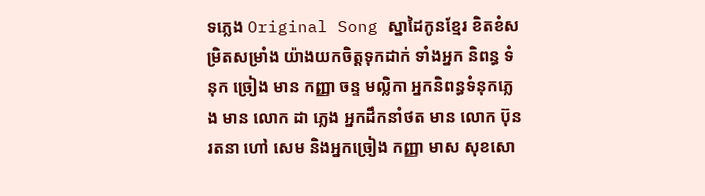ទភ្លេង Original Song ស្នាដៃកូនខ្មែរ ខិតខំសម្រិតសម្រាំង យ៉ាងយកចិត្តទុកដាក់ ទាំងអ្នក និពន្ធ ទំនុក ច្រៀង មាន កញ្ញា ចន្ទ មល្លិកា អ្នកនិពន្ធទំនុកភ្លេង មាន លោក ដា ភ្លេង អ្នកដឹកនាំថត មាន លោក ប៊ុន រតនា ហៅ សេម និងអ្នកច្រៀង កញ្ញា មាស សុខសោ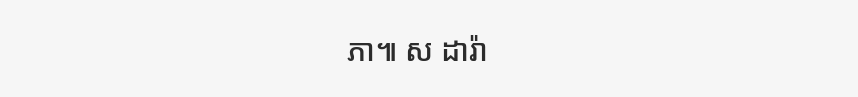ភា៕ ស ដារ៉ា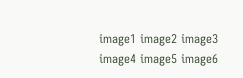image1 image2 image3 image4 image5 image6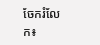ចែករំលែក៖